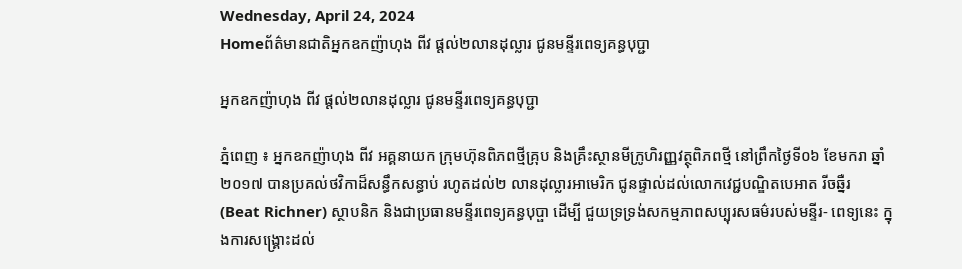Wednesday, April 24, 2024
Homeព័ត៌មានជាតិអ្នកឧកញ៉ាហុង ពីវ ផ្តល់២លានដុល្លារ ជូនមន្ទីរពេទ្យគន្ធបុប្ជា

អ្នកឧកញ៉ាហុង ពីវ ផ្តល់២លានដុល្លារ ជូនមន្ទីរពេទ្យគន្ធបុប្ជា

ភ្នំពេញ ៖ អ្នកឧកញ៉ាហុង ពីវ អគ្គនាយក ក្រុមហ៊ុនពិភពថ្មីគ្រុប និងគ្រឹះស្ថានមីក្រូហិរញ្ញវត្ថុពិភពថ្មី នៅព្រឹកថ្ងៃទី០៦ ខែមករា ឆ្នាំ២០១៧ បានប្រគល់ថវិកាដ៏សន្ធឹកសន្ធាប់ រហូតដល់២ លានដុល្លារអាមេរិក ជូនផ្ទាល់ដល់លោកវេជ្ជបណ្ឌិតបេអាត រីចឆ្នឺរ (Beat Richner) ស្ថាបនិក និងជាប្រធានមន្ទីរពេទ្យគន្ធបុប្ផា ដើម្បី ជួយទ្រទ្រង់សកម្មភាពសប្បុរសធម៌របស់មន្ទីរ- ពេទ្យនេះ ក្នុងការសង្គ្រោះដល់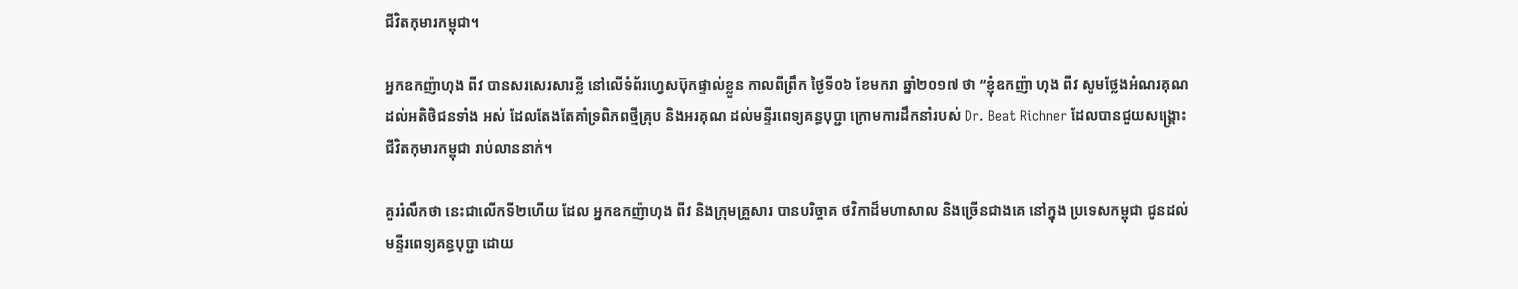ជីវិតកុមារកម្ពុជា។

អ្នកឧកញ៉ាហុង ពីវ បានសរសេរសារខ្លី នៅលើទំព័រហ្វេសប៊ុកផ្ទាល់ខ្លួន កាលពីព្រឹក ថ្ងៃទី០៦ ខែមករា ឆ្នាំ២០១៧ ថា “ខ្ញុំឧកញ៉ា ហុង ពីវ សូមថ្លែងអំណរគុណដល់អតិថិជនទាំង អស់ ដែលតែងតែគាំទ្រពិភពថ្មីគ្រុប និងអរគុណ ដល់មន្ទីរពេទ្យគន្ធបុប្ជា ក្រោមការដឹកនាំរបស់ Dr. Beat Richner ដែលបានជួយសង្គ្រោះ ជីវិតកុមារកម្ពុជា រាប់លាននាក់។

គួររំលឹកថា នេះជាលើកទី២ហើយ ដែល អ្នកឧកញ៉ាហុង ពីវ និងក្រុមគ្រួសារ បានបរិច្ចាគ ថវិកាដ៏មហាសាល និងច្រើនជាងគេ នៅក្នុង ប្រទេសកម្ពុជា ជូនដល់មន្ទីរពេទ្យគន្ធបុប្ជា ដោយ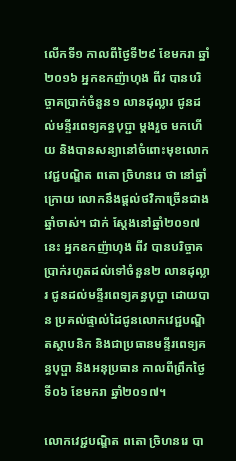លើកទី១ កាលពីថ្ងៃទី២៩ ខែមករា ឆ្នាំ២០១៦ អ្នកឧកញ៉ាហុង ពីវ បានបរិច្ចាគប្រាក់ចំនួន១ លានដុល្លារ ជូនដល់មន្ទីរពេទ្យគន្ធបុប្ជា ម្តងរួច មកហើយ និងបានសន្យានៅចំពោះមុខលោក វេជ្ជបណ្ឌិត ពតោ ច្រិហនរេ ថា នៅឆ្នាំក្រោយ លោកនឹងផ្តល់ថវិកាច្រើនជាងឆ្នាំចាស់។ ជាក់ ស្តែងនៅឆ្នាំ២០១៧ នេះ អ្នកឧកញ៉ាហុង ពីវ បានបរិច្ចាគប្រាក់រហូតដល់ទៅចំនួន២ លានដុល្លារ ជូនដល់មន្ទីរពេទ្យគន្ធបុប្ជា ដោយបាន ប្រគល់ផ្ទាល់ដៃជូនលោកវេជ្ជបណ្ឌិតស្ថាបនិក និងជាប្រធានមន្ទីរពេទ្យគន្ធបុប្ផា និងអនុប្រធាន កាលពីព្រឹកថ្ងៃទី០៦ ខែមករា ឆ្នាំ២០១៧។

លោកវេជ្ជបណ្ឌិត ពតោ ច្រិហនរេ បា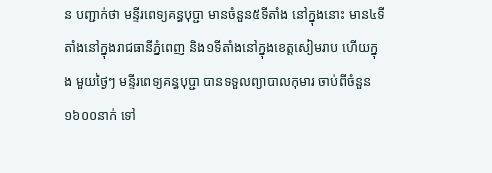ន បញ្ជាក់ថា មន្ទីរពេទ្យគន្ធបុប្ជា មានចំនួន៥ទីតាំង នៅក្នុងនោះ មាន៤ទីតាំងនៅក្នុងរាជធានីភ្នំពេញ និង១ទីតាំងនៅក្នុងខេត្តសៀមរាប ហើយក្នុង មួយថ្ងៃៗ មន្ទីរពេទ្យគន្ធបុប្ជា បានទទួលព្យាបាលកុមារ ចាប់ពីចំនួន១៦០០នាក់ ទៅ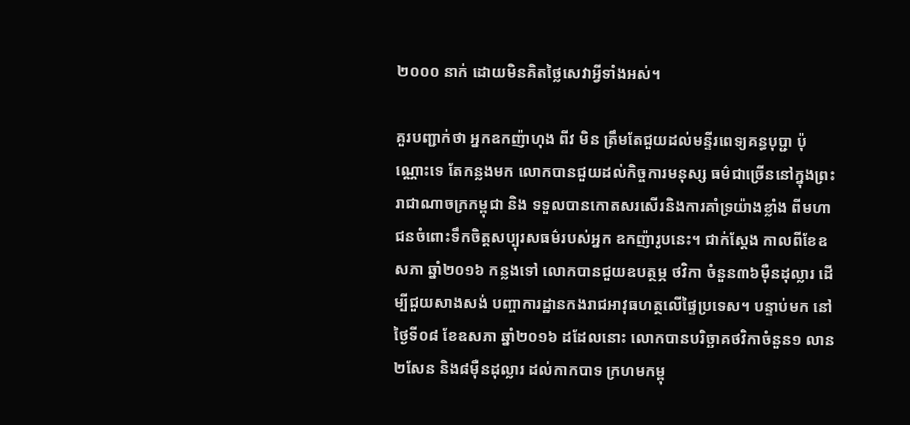២០០០ នាក់ ដោយមិនគិតថ្លៃសេវាអ្វីទាំងអស់។

គួរបញ្ជាក់ថា អ្នកឧកញ៉ាហុង ពីវ មិន ត្រឹមតែជួយដល់មន្ទីរពេទ្យគន្ធបុប្ជា ប៉ុណ្ណោះទេ តែកន្លងមក លោកបានជួយដល់កិច្ចការមនុស្ស ធម៌ជាច្រើននៅក្នុងព្រះរាជាណាចក្រកម្ពុជា និង ទទួលបានកោតសរសើរនិងការគាំទ្រយ៉ាងខ្លាំង ពីមហាជនចំពោះទឹកចិត្តសប្បុរសធម៌របស់អ្នក ឧកញ៉ារូបនេះ។ ជាក់ស្តែង កាលពីខែឧសភា ឆ្នាំ២០១៦ កន្លងទៅ លោកបានជួយឧបត្ថម្ភ ថវិកា ចំនួន៣៦ម៉ឺនដុល្លារ ដើម្បីជួយសាងសង់ បញ្ចាការដ្ឋានកងរាជអាវុធហត្ថលើផ្ទៃប្រទេស។ បន្ទាប់មក នៅថ្ងៃទី០៨ ខែឧសភា ឆ្នាំ២០១៦ ដដែលនោះ លោកបានបរិច្ឆាគថវិកាចំនួន១ លាន២សែន និង៨ម៉ឺនដុល្លារ ដល់កាកបាទ ក្រហមកម្ពុ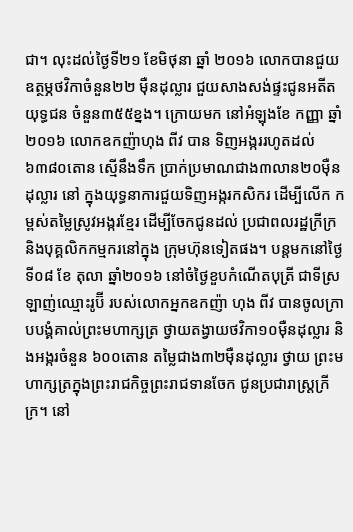ជា។ លុះដល់ថ្ងៃទី២១ ខែមិថុនា ឆ្នាំ ២០១៦ លោកបានជួយឧត្ថម្ភថវិកាចំនួន២២ ម៉ឺនដុល្លារ ជួយសាងសង់ផ្ទះជូនអតីតយុទ្ធជន ចំនួន៣៥៥ខ្នង។ ក្រោយមក នៅអំឡុងខែ កញ្ញា ឆ្នាំ២០១៦ លោកឧកញ៉ាហុង ពីវ បាន ទិញអង្កររហូតដល់៦៣៨០តោន ស្មើនឹងទឹក ប្រាក់ប្រមាណជាង៣លាន២០ម៉ឺនដុល្លារ នៅ ក្នុងយុទ្ធនាការជួយទិញអង្ករកសិករ ដើម្បីលើក កម្ពស់តម្លៃស្រូវអង្ករខ្មែរ ដើម្បីចែកជូនដល់ ប្រជាពលរដ្ឋក្រីក្រ និងបុគ្គលិកកម្មករនៅក្នុង ក្រុមហ៊ុនទៀតផង។ បន្តមកនៅថ្ងៃទី០៨ ខែ តុលា ឆ្នាំ២០១៦ នៅចំថ្ងៃខួបកំណើតបុត្រី ជាទីស្រឡាញ់ឈ្មោះរូប៊ី របស់លោកអ្នកឧកញ៉ា ហុង ពីវ បានចូលក្រាបបង្គំគាល់ព្រះមហាក្សត្រ ថ្វាយតង្វាយថវិកា១០ម៉ឺនដុល្លារ និងអង្ករចំនួន ៦០០តោន តម្លៃជាង៣២ម៉ឺនដុល្លារ ថ្វាយ ព្រះមហាក្សត្រក្នុងព្រះរាជកិច្ចព្រះរាជទានចែក ជូនប្រជារាស្ត្រក្រីក្រ។ នៅ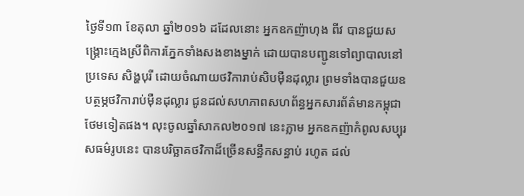ថ្ងៃទី១៣ ខែតុលា ឆ្នាំ២០១៦ ដដែលនោះ អ្នកឧកញ៉ាហុង ពីវ បានជួយសង្គ្រោះក្មេងស្រីពិការភ្នែកទាំងសងខាងម្នាក់ ដោយបានបញ្ជូនទៅព្យាបាលនៅប្រទេស សិង្ហបុរី ដោយចំណាយថវិការាប់សិបម៉ឺនដុល្លារ ព្រមទាំងបានជួយឧបត្ថម្ភថវិការាប់ម៉ឺនដុល្លារ ជូនដល់សហភាពសហព័ន្ធអ្នកសារព័ត៌មានកម្ពុជា ថែមទៀតផង។ លុះចូលឆ្នាំសាកល២០១៧ នេះភ្លាម អ្នកឧកញ៉ាកំពូលសប្បុរសធម៌រូបនេះ បានបរិច្ឆាគថវិកាដ៏ច្រើនសន្ធឹកសន្ធាប់ រហូត ដល់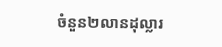ចំនួន២លានដុល្លារ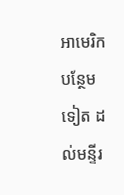អាមេរិក បន្ថែមទៀត ដល់មន្ទីរ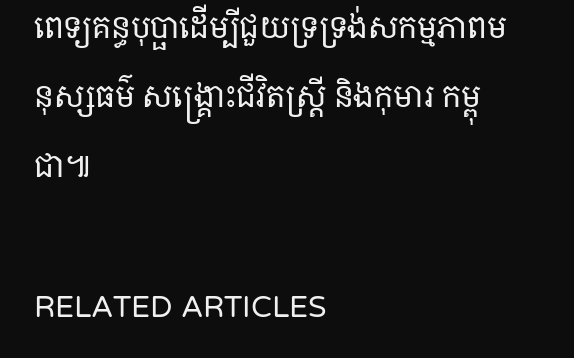ពេទ្យគន្ធបុប្ផាដើម្បីជួយទ្រទ្រង់សកម្មភាពមនុស្សធម៌ សង្គ្រោះជីវិតស្ត្រី និងកុមារ កម្ពុជា៕

RELATED ARTICLES